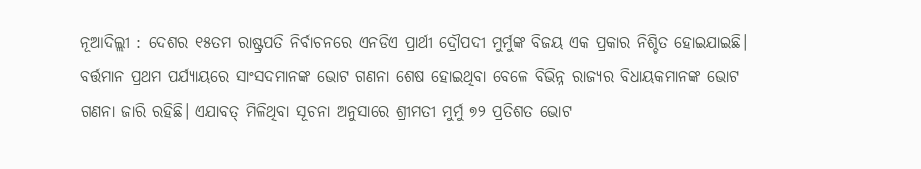ନୂଆଦିଲ୍ଲୀ : ଦେଶର ୧୫ତମ ରାଷ୍ଟ୍ରପତି ନିର୍ବାଚନରେ ଏନଡିଏ ପ୍ରାର୍ଥୀ ଦ୍ରୌପଦୀ ମୁର୍ମୁଙ୍କ ବିଜୟ ଏକ ପ୍ରକାର ନିଶ୍ଚିତ ହୋଇଯାଇଛି। ବର୍ତ୍ତମାନ ପ୍ରଥମ ପର୍ଯ୍ୟାୟରେ ସାଂସଦମାନଙ୍କ ଭୋଟ ଗଣନା ଶେଷ ହୋଇଥିବା ବେଳେ ବିଭିନ୍ନ ରାଜ୍ୟର ବିଧାୟକମାନଙ୍କ ଭୋଟ ଗଣନା ଜାରି ରହିଛି। ଏଯାବତ୍ ମିଳିଥିବା ସୂଚନା ଅନୁସାରେ ଶ୍ରୀମତୀ ମୁର୍ମୁ ୭୨ ପ୍ରତିଶତ ଭୋଟ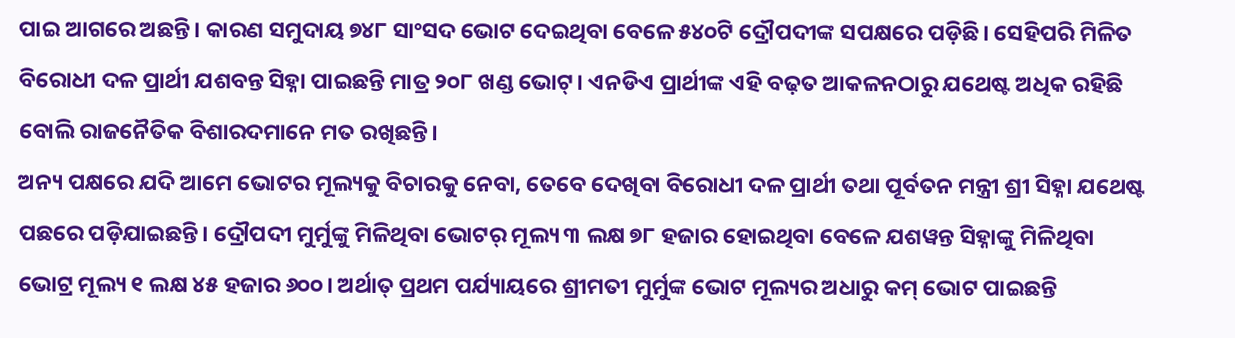ପାଇ ଆଗରେ ଅଛନ୍ତି। କାରଣ ସମୁଦାୟ ୭୪୮ ସାଂସଦ ଭୋଟ ଦେଇଥିବା ବେଳେ ୫୪୦ଟି ଦ୍ରୌପଦୀଙ୍କ ସପକ୍ଷରେ ପଡ଼ିଛି। ସେହିପରି ମିଳିତ ବିରୋଧୀ ଦଳ ପ୍ରାର୍ଥୀ ଯଶବନ୍ତ ସିହ୍ନା ପାଇଛନ୍ତି ମାତ୍ର ୨୦୮ ଖଣ୍ଡ ଭୋଟ୍। ଏନଡିଏ ପ୍ରାର୍ଥୀଙ୍କ ଏହି ବଢ଼ତ ଆକଳନଠାରୁ ଯଥେଷ୍ଟ ଅଧିକ ରହିଛି ବୋଲି ରାଜନୈତିକ ବିଶାରଦମାନେ ମତ ରଖିଛନ୍ତି।
ଅନ୍ୟ ପକ୍ଷରେ ଯଦି ଆମେ ଭୋଟର ମୂଲ୍ୟକୁ ବିଚାରକୁ ନେବା, ତେବେ ଦେଖିବା ବିରୋଧୀ ଦଳ ପ୍ରାର୍ଥୀ ତଥା ପୂର୍ବତନ ମନ୍ତ୍ରୀ ଶ୍ରୀ ସିହ୍ନା ଯଥେଷ୍ଟ ପଛରେ ପଡ଼ିଯାଇଛନ୍ତି। ଦ୍ରୌପଦୀ ମୁର୍ମୁଙ୍କୁ ମିଳିଥିବା ଭୋଟର୍ ମୂଲ୍ୟ ୩ ଲକ୍ଷ ୭୮ ହଜାର ହୋଇଥିବା ବେଳେ ଯଶୱନ୍ତ ସିହ୍ନାଙ୍କୁ ମିଳିଥିବା ଭୋଟ୍ର ମୂଲ୍ୟ ୧ ଲକ୍ଷ ୪୫ ହଜାର ୬୦୦। ଅର୍ଥାତ୍ ପ୍ରଥମ ପର୍ଯ୍ୟାୟରେ ଶ୍ରୀମତୀ ମୁର୍ମୁଙ୍କ ଭୋଟ ମୂଲ୍ୟର ଅଧାରୁ କମ୍ ଭୋଟ ପାଇଛନ୍ତି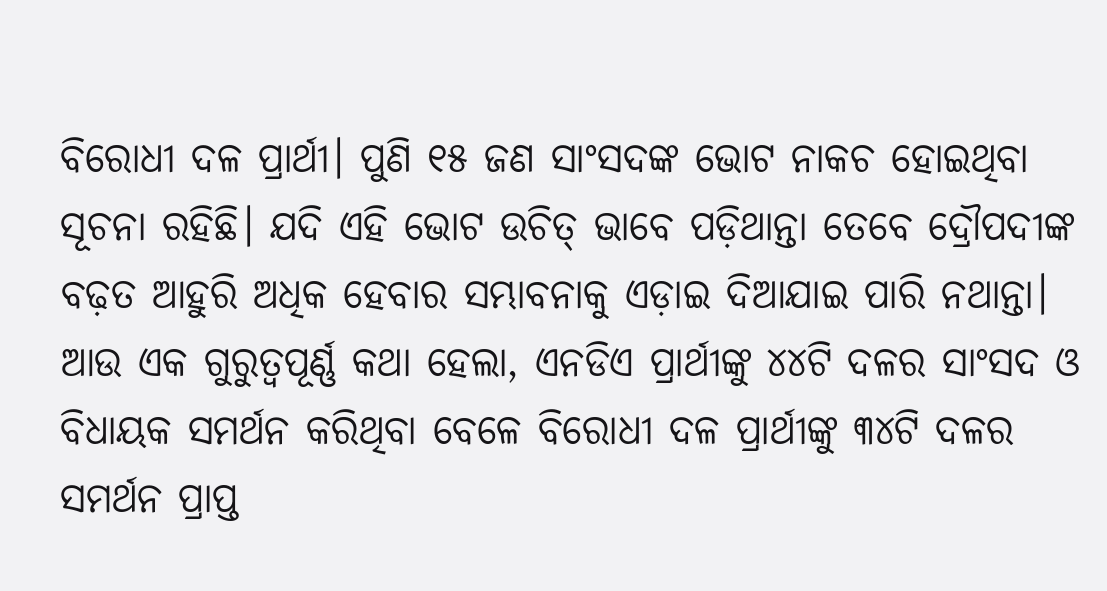ବିରୋଧୀ ଦଳ ପ୍ରାର୍ଥୀ। ପୁଣି ୧୫ ଜଣ ସାଂସଦଙ୍କ ଭୋଟ ନାକଚ ହୋଇଥିବା ସୂଚନା ରହିଛି। ଯଦି ଏହି ଭୋଟ ଉଚିତ୍ ଭାବେ ପଡ଼ିଥାନ୍ତା ତେବେ ଦ୍ରୌପଦୀଙ୍କ ବଢ଼ତ ଆହୁରି ଅଧିକ ହେବାର ସମ୍ଭାବନାକୁ ଏଡ଼ାଇ ଦିଆଯାଇ ପାରି ନଥାନ୍ତା।
ଆଉ ଏକ ଗୁରୁତ୍ବପୂର୍ଣ୍ଣ କଥା ହେଲା, ଏନଡିଏ ପ୍ରାର୍ଥୀଙ୍କୁ ୪୪ଟି ଦଳର ସାଂସଦ ଓ ବିଧାୟକ ସମର୍ଥନ କରିଥିବା ବେଳେ ବିରୋଧୀ ଦଳ ପ୍ରାର୍ଥୀଙ୍କୁ ୩୪ଟି ଦଳର ସମର୍ଥନ ପ୍ରାପ୍ତ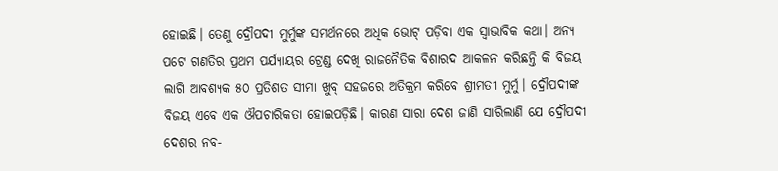ହୋଇଛି। ତେଣୁ ଦ୍ରୌପଦୀ ମୁର୍ମୁଙ୍କ ସମର୍ଥନରେ ଅଧିକ ଭୋଟ୍ ପଡ଼ିବା ଏକ ସ୍ବାଭାବିକ କଥା। ଅନ୍ୟ ପଟେ ଗଣତିର ପ୍ରଥମ ପର୍ଯ୍ୟାୟର ଟ୍ରେଣ୍ଡ ଦେଖି ରାଜନୈତିକ ବିଶାରଦ ଆକଳନ କରିଛନ୍ତି କି ବିଜୟ ଲାଗି ଆବଶ୍ୟକ ୫୦ ପ୍ରତିଶତ ସୀମା ଖୁବ୍ ସହଜରେ ଅତିକ୍ରମ କରିବେ ଶ୍ରୀମତୀ ମୁର୍ମୁ। ଦ୍ରୌପଦୀଙ୍କ ବିଜୟ ଏବେ ଏକ ଔପଚାରିକତା ହୋଇପଡ଼ିଛି। କାରଣ ସାରା ଦେଶ ଜାଣି ସାରିଲାଣି ଯେ ଦ୍ରୌପଦୀ ଦେଶର ନବ-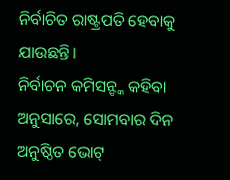ନିର୍ବାଚିତ ରାଷ୍ଟ୍ରପତି ହେବାକୁ ଯାଉଛନ୍ତି।
ନିର୍ବାଚନ କମିସନ୍ଙ୍କ କହିବା ଅନୁସାରେ, ସୋମବାର ଦିନ ଅନୁଷ୍ଠିତ ଭୋଟ୍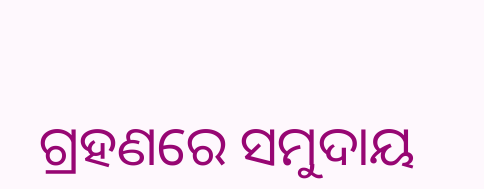ଗ୍ରହଣରେ ସମୁଦାୟ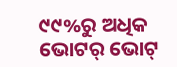୯୯%ରୁ ଅଧିକ ଭୋଟର୍ ଭୋଟ୍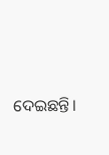ଦେଇଛନ୍ତି।